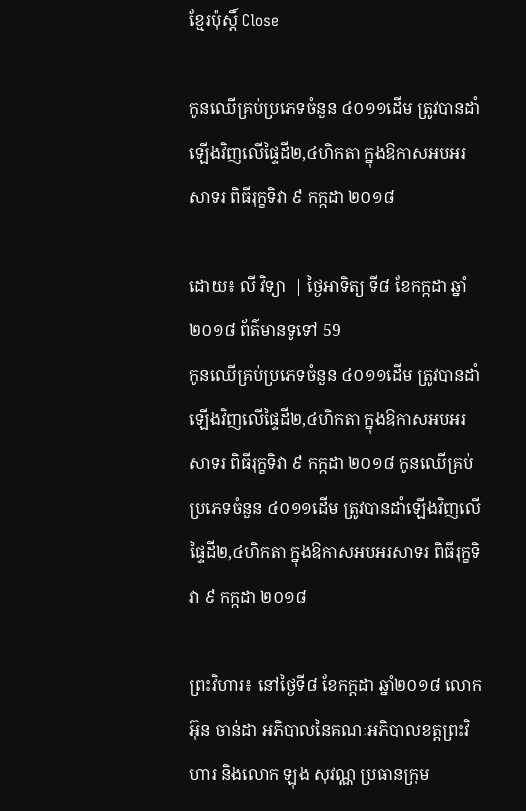ខ្មែរប៉ុស្ដិ៍ Close

កូនឈើគ្រប់ប្រភេទចំនួន ៤០១១ដើម ត្រូវបានដាំឡើងវិញលើផ្ទៃដី២,៤ហិកតា ក្នុងឱកាសអបអរសាទរ ពិធីរុក្ខទិវា ៩ កក្កដា ២០១៨

ដោយ៖ លី វិទ្យា  | ថ្ងៃអាទិត្យ ទី៨ ខែកក្កដា ឆ្នាំ២០១៨ ព័ត៌មានទូទៅ 59
កូនឈើគ្រប់ប្រភេទចំនួន ៤០១១ដើម ត្រូវបានដាំឡើងវិញលើផ្ទៃដី២,៤ហិកតា ក្នុងឱកាសអបអរសាទរ ពិធីរុក្ខទិវា ៩ កក្កដា ២០១៨ កូនឈើគ្រប់ប្រភេទចំនួន ៤០១១ដើម ត្រូវបានដាំឡើងវិញលើផ្ទៃដី២,៤ហិកតា ក្នុងឱកាសអបអរសាទរ ពិធីរុក្ខទិវា ៩ កក្កដា ២០១៨

ព្រះវិហារ៖ នៅថ្ងៃទី៨ ខែកក្ដដា ឆ្នាំ២០១៨ លោក អ៊ុន ចាន់ដា អភិបាលនៃគណៈអភិបាលខត្តព្រះវិហារ និងលោក ឡុង សុវណ្ណ ប្រធានក្រុម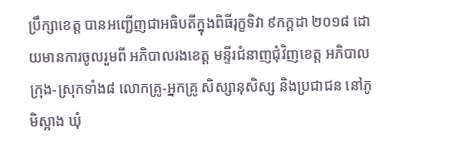ប្រឹក្សាខេត្ត បានអញ្ជើញជាអធិបតីក្នុងពិធីរុក្ខទិវា ៩កក្ដដា ២០១៨ ដោយមានការចូលរួមពី អភិបាលរងខេត្ត មន្ទីរជំនាញជុំវិញខេត្ត អភិបាលក្រុង-ស្រុកទាំង៨ លោកគ្រូ-អ្នកគ្រូ សិស្សានុសិស្ស និងប្រជាជន នៅភូមិស្អាង ឃុំ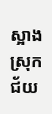ស្អាង ស្រុកជ័យ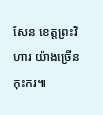សែន ខេត្តព្រះវិហារ យ៉ាងច្រើនកុះករ៕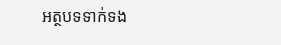អត្ថបទទាក់ទង